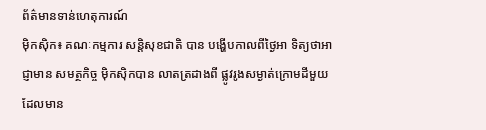ព័ត៌មានទាន់ហេតុការណ៍
ម៉ិកស៊ិក៖ គណៈកម្មការ សន្តិសុខជាតិ បាន បង្ហើបកាលពីថ្ងៃអា ទិត្យថាអាជ្ញាមាន សមត្ថកិច្ច ម៉ិកស៊ិកបាន លាតត្រដាងពី ផ្លូវរូងសម្ងាត់ក្រោមដីមួយ ដែលមាន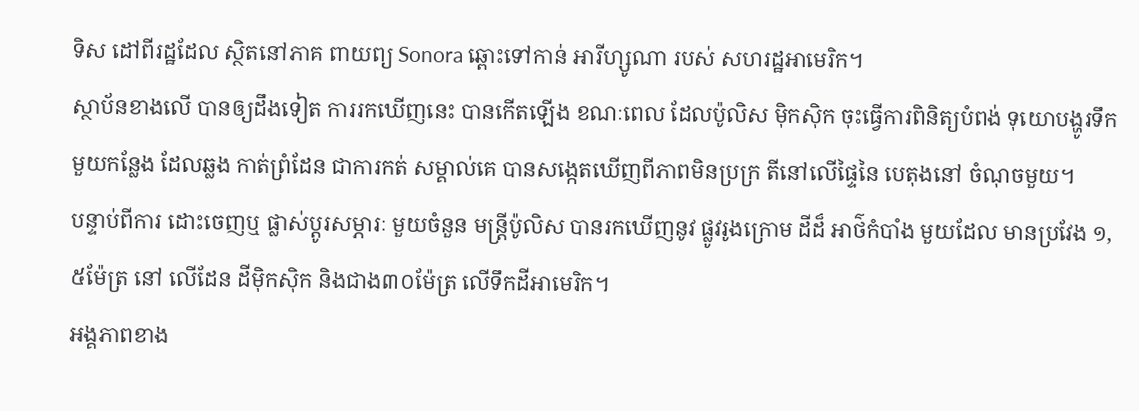ទិស ដៅពីរដ្ឋដែល ស្ថិតនៅភាគ ពាយព្យ Sonora ឆ្ពោះទៅកាន់ អារីហ្សូណា របស់ សហរដ្ឋអាមេរិក។
ស្ថាប័នខាងលើ បានឲ្យដឹងទៀត ការរកឃើញនេះ បានកើតឡើង ខណៈពេល ដែលប៉ូលិស ម៉ិកស៊ិក ចុះធ្វើការពិនិត្យបំពង់ ទុយោបង្ហូរទឹក មួយកន្លែង ដែលឆ្លង កាត់ព្រំដែន ជាការកត់ សម្គាល់គេ បានសង្កេតឃើញពីភាពមិនប្រក្រ តីនៅលើផ្ទៃនៃ បេតុងនៅ ចំណុចមួយ។
បន្ទាប់ពីការ ដោះចេញឬ ផ្លាស់ប្តូរសម្ភារៈ មួយចំនួន មន្ត្រីប៉ូលិស បានរកឃើញនូវ ផ្លូវរូងក្រោម ដីដ៏ អាថ៌កំបាំង មួយដែល មានប្រវែង ១,៥ម៉ែត្រ នៅ លើដែន ដីម៉ិកស៊ិក និងជាង៣០ម៉ែត្រ លើទឹកដីអាមេរិក។
អង្គភាពខាង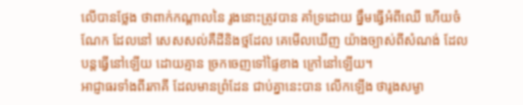លើបានថ្លែង ថាពាក់កណ្តាលនៃ រូងនោះត្រូវបាន គាំទ្រដោយ ធ្នឹមធ្វើអំពីឈើ ហើយចំណែក ដែលនៅ សេសសល់គឺដីនិងថ្មដែល គេមើលឃើញ យ៉ាងច្បាស់ពីសំណង់ ដែលបន្តធ្វើនៅឡើយ ដោយគ្មាន ច្រកចេញទៅផ្ទៃខាង ក្រៅនៅឡើយ។
អាជ្ញាធរទាំងពីរភាគី ដែលមានព្រំដែន ជាប់គ្នានេះបាន លើកឡើង ថារូងសម្ងា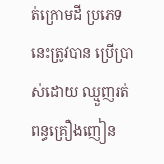ត់ក្រោមដី ប្រភេទនេះត្រូវបាន ប្រើប្រាស់ដោយ ឈ្មួញរត់ពន្ធគ្រឿងញៀន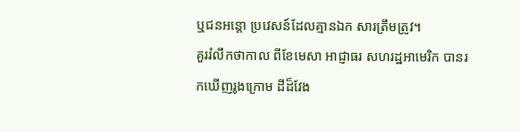ឬជនអន្តោ ប្រវេសន៍ដែលគ្មានឯក សារត្រឹមត្រូវ។
គួររំលឹកថាកាល ពីខែមេសា អាជ្ញាធរ សហរដ្ឋអាមេរិក បានរកឃើញរូងក្រោម ដីដ៏វែង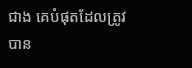ជាង គេបំផុតដែលត្រូវ បាន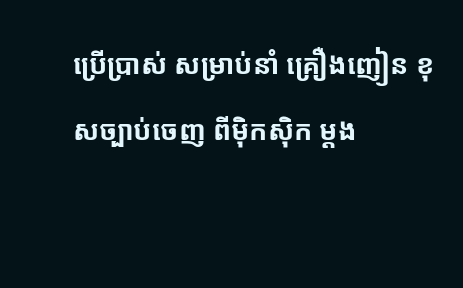ប្រើប្រាស់ សម្រាប់នាំ គ្រឿងញៀន ខុសច្បាប់ចេញ ពីម៉ិកស៊ិក ម្តង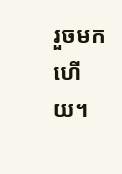រួចមកហើយ។